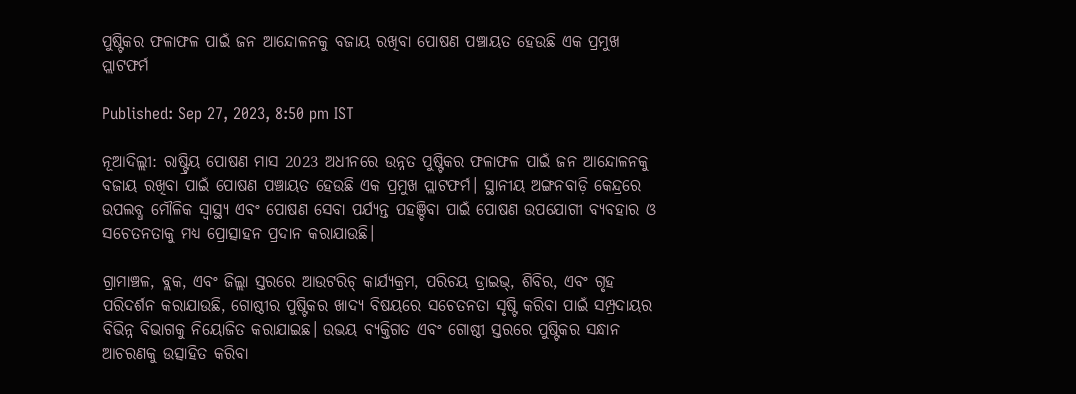ପୁଷ୍ଟିକର ଫଳାଫଳ ପାଇଁ ଜନ ଆନ୍ଦୋଳନକୁ ବଜାୟ ରଖିବା ପୋଷଣ ପଞ୍ଚାୟତ ହେଉଛି ଏକ ପ୍ରମୁଖ ପ୍ଲାଟଫର୍ମ

Published: Sep 27, 2023, 8:50 pm IST

ନୂଆଦିଲ୍ଲୀ: ରାଷ୍ଟ୍ରିୟ ପୋଷଣ ମାସ 2023 ଅଧୀନରେ ଉନ୍ନତ ପୁଷ୍ଟିକର ଫଳାଫଳ ପାଇଁ ଜନ ଆନ୍ଦୋଳନକୁ ବଜାୟ ରଖିବା ପାଇଁ ପୋଷଣ ପଞ୍ଚାୟତ ହେଉଛି ଏକ ପ୍ରମୁଖ ପ୍ଲାଟଫର୍ମ। ସ୍ଥାନୀୟ ଅଙ୍ଗନବାଡ଼ି କେନ୍ଦ୍ରରେ ଉପଲବ୍ଧ ମୌଳିକ ସ୍ବାସ୍ଥ୍ୟ ଏବଂ ପୋଷଣ ସେବା ପର୍ଯ୍ୟନ୍ତ ପହଞ୍ଚିବା ପାଇଁ ପୋଷଣ ଉପଯୋଗୀ ବ୍ୟବହାର ଓ ସଚେତନତାକୁ ମଧ୍ୟ ପ୍ରୋତ୍ସାହନ ପ୍ରଦାନ କରାଯାଉଛି।

ଗ୍ରାମାଞ୍ଚଳ, ବ୍ଲକ, ଏବଂ ଜିଲ୍ଲା ସ୍ତରରେ ଆଉଟରିଚ୍ କାର୍ଯ୍ୟକ୍ରମ, ପରିଚୟ ଡ୍ରାଇଭ୍, ଶିବିର, ଏବଂ ଗୃହ ପରିଦର୍ଶନ କରାଯାଉଛି, ଗୋଷ୍ଠୀର ପୁଷ୍ଟିକର ଖାଦ୍ୟ ବିଷୟରେ ସଚେତନତା ସୃଷ୍ଟି କରିବା ପାଇଁ ସମ୍ପ୍ରଦାୟର ବିଭିନ୍ନ ବିଭାଗକୁ ନିୟୋଜିତ କରାଯାଇଛ। ଉଭୟ ବ୍ୟକ୍ତିଗତ ଏବଂ ଗୋଷ୍ଠୀ ସ୍ତରରେ ପୁଷ୍ଟିକର ସନ୍ଧାନ ଆଚରଣକୁ ଉତ୍ସାହିତ କରିବା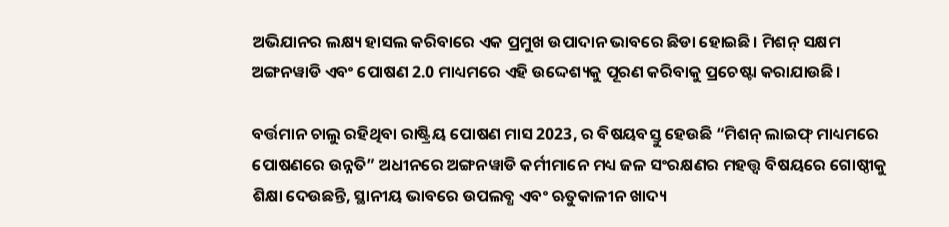ଅଭିଯାନର ଲକ୍ଷ୍ୟ ହାସଲ କରିବାରେ ଏକ ପ୍ରମୁଖ ଉପାଦାନ ଭାବରେ ଛିଡା ହୋଇଛି। ମିଶନ୍ ସକ୍ଷମ ଅଙ୍ଗନୱାଡି ଏବଂ ପୋଷଣ 2.0 ମାଧ୍ୟମରେ ଏହି ଉଦ୍ଦେଶ୍ୟକୁ ପୂରଣ କରିବାକୁ ପ୍ରଚେଷ୍ଟା କରାଯାଉଛି।

ବର୍ତ୍ତମାନ ଚାଲୁ ରହିଥିବା ରାଷ୍ଟ୍ରିୟ ପୋଷଣ ମାସ 2023, ର ବିଷୟବସ୍ତୁ ହେଉଛି “ମିଶନ୍ ଲାଇଫ୍‌ ମାଧ୍ୟମରେ ପୋଷଣରେ ଉନ୍ନତି” ଅଧୀନରେ ଅଙ୍ଗନୱାଡି କର୍ମୀମାନେ ମଧ୍ୟ ଜଳ ସଂରକ୍ଷଣର ମହତ୍ତ୍ବ ବିଷୟରେ ଗୋଷ୍ଠୀକୁ ଶିକ୍ଷା ଦେଉଛନ୍ତି, ସ୍ଥାନୀୟ ଭାବରେ ଉପଲବ୍ଧ ଏବଂ ଋତୁକାଳୀନ ଖାଦ୍ୟ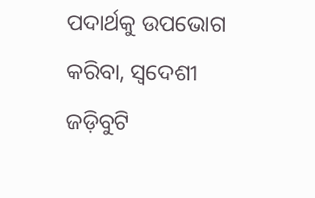ପଦାର୍ଥକୁ ଉପଭୋଗ କରିବା, ସ୍ବଦେଶୀ ଜଡ଼ିବୁଟି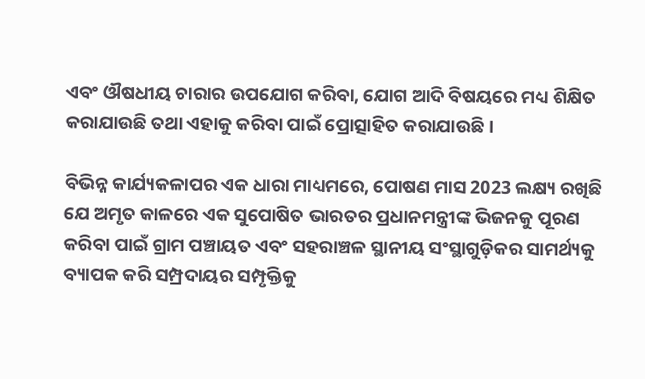ଏବଂ ଔଷଧୀୟ ଚାରାର ଉପଯୋଗ କରିବା, ଯୋଗ ଆଦି ବିଷୟରେ ମଧ୍ୟ ଶିକ୍ଷିତ କରାଯାଉଛି ତଥା ଏହାକୁ କରିବା ପାଇଁ ପ୍ରୋତ୍ସାହିତ କରାଯାଉଛି।

ବିଭିନ୍ନ କାର୍ଯ୍ୟକଳାପର ଏକ ଧାରା ମାଧ୍ୟମରେ, ପୋଷଣ ମାସ 2023 ଲକ୍ଷ୍ୟ ରଖିଛି ଯେ ଅମୃତ କାଳରେ ଏକ ସୁପୋଷିତ ଭାରତର ପ୍ରଧାନମନ୍ତ୍ରୀଙ୍କ ଭିଜନକୁ ପୂରଣ କରିବା ପାଇଁ ଗ୍ରାମ ପଞ୍ଚାୟତ ଏବଂ ସହରାଞ୍ଚଳ ସ୍ଥାନୀୟ ସଂସ୍ଥାଗୁଡ଼ିକର ସାମର୍ଥ୍ୟକୁ ବ୍ୟାପକ କରି ସମ୍ପ୍ରଦାୟର ସମ୍ପୃକ୍ତିକୁ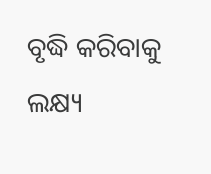ବୃଦ୍ଧି କରିବାକୁ ଲକ୍ଷ୍ୟ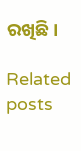ରଖିଛି।

Related posts